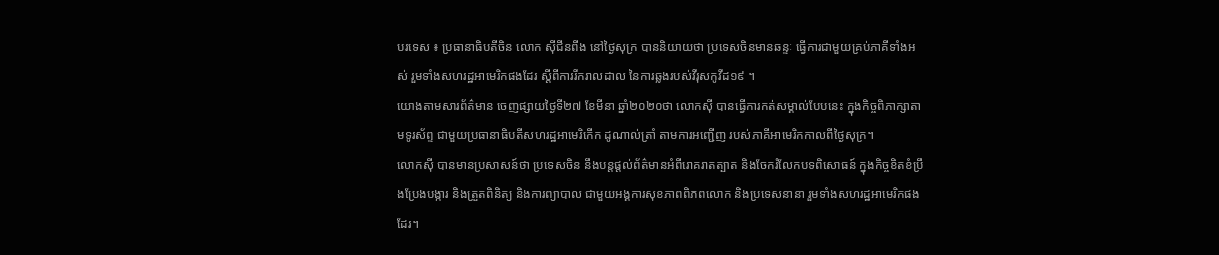បរទេស ៖ ប្រធានាធិបតីចិន លោក ស៊ីជីនពីង នៅថ្ងៃសុក្រ បាននិយាយថា ប្រទេសចិនមានឆន្ទៈ ធ្វើការជាមួយគ្រប់ភាគីទាំងអស់ រួមទាំងសហរដ្ឋអាមេរិកផងដែរ ស្តីពីការរីករាលដាល នៃការឆ្លងរបស់វីរុសកូវីដ១៩ ។
យោងតាមសារព័ត៌មាន ចេញផ្សាយថ្ងៃទី២៧ ខែមីនា ឆ្នាំ២០២០ថា លោកស៊ី បានធ្វើការកត់សម្គាល់បែបនេះ ក្នុងកិច្ចពិភាក្សាតាមទូរស័ព្ទ ជាមួយប្រធានាធិបតីសហរដ្ឋអាមេរិកើក ដូណាល់ត្រាំ តាមការអញ្ជើញ របស់ភាគីអាមេរិកកាលពីថ្ងៃសុក្រ។
លោកស៊ី បានមានប្រសាសន៍ថា ប្រទេសចិន នឹងបន្តផ្តល់ព័ត៌មានអំពីរោគរាតត្បាត និងចែករំលែកបទពិសោធន៍ ក្នុងកិច្ចខិតខំប្រឹងប្រែងបង្ការ និងត្រួតពិនិត្យ និងការព្យាបាល ជាមួយអង្គការសុខភាពពិភពលោក និងប្រទេសនានា រួមទាំងសហរដ្ឋអាមេរិកផងដែរ។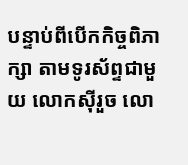បន្ទាប់ពីបើកកិច្ចពិភាក្សា តាមទូរស័ព្ទជាមួយ លោកស៊ីរួច លោ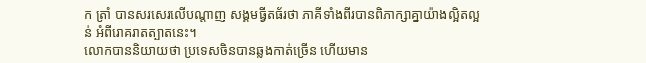ក ត្រាំ បានសរសេរលើបណ្តាញ សង្គមធ្វីតធ័រថា ភាគីទាំងពីរបានពិភាក្សាគ្នាយ៉ាងល្អិតល្អន់ អំពីរោគរាតត្បាតនេះ។
លោកបាននិយាយថា ប្រទេសចិនបានឆ្លងកាត់ច្រើន ហើយមាន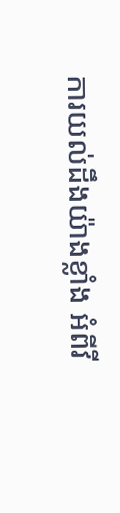ការយល់ដឹងយ៉ាងខ្លាំង អំពីវី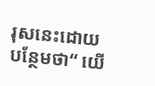រុសនេះដោយបន្ថែមថា“ យើ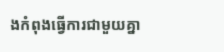ងកំពុងធ្វើការជាមួយគ្នា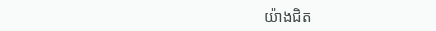យ៉ាងជិត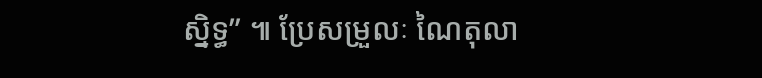ស្និទ្ធ” ៕ ប្រែសម្រួលៈ ណៃតុលា